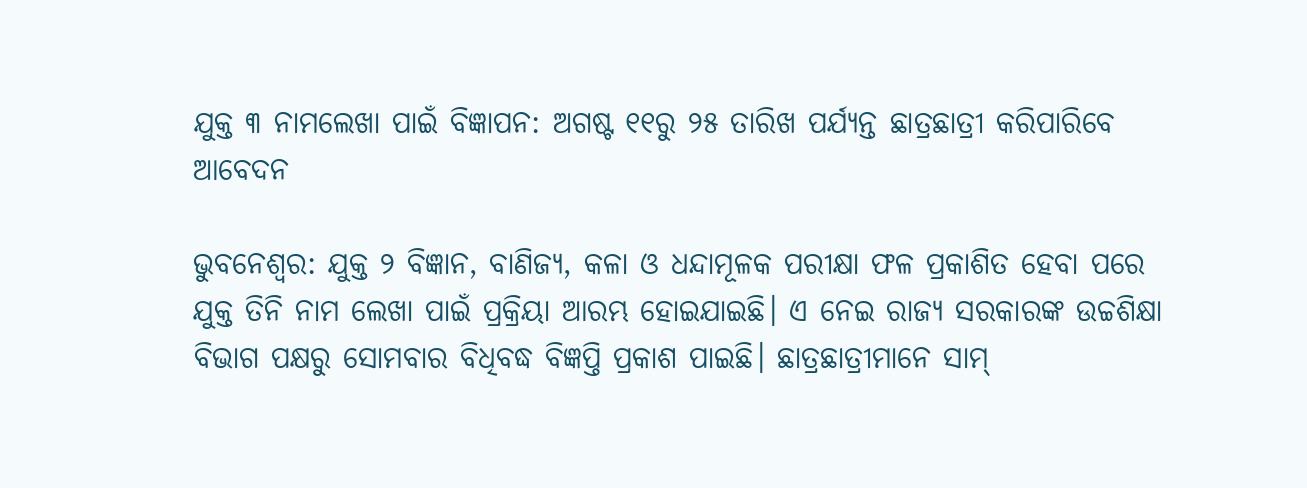ଯୁକ୍ତ ୩ ନାମଲେଖା ପାଇଁ ବିଜ୍ଞାପନ: ଅଗଷ୍ଟ ୧୧ରୁ ୨୫ ତାରିଖ ପର୍ଯ୍ୟନ୍ତ ଛାତ୍ରଛାତ୍ରୀ କରିପାରିବେ ଆବେଦନ

ଭୁବନେଶ୍ବର: ଯୁକ୍ତ ୨ ବିଜ୍ଞାନ, ବାଣିଜ୍ୟ, କଳା ଓ ଧନ୍ଦାମୂଳକ ପରୀକ୍ଷା ଫଳ ପ୍ରକାଶିତ ହେବା ପରେ ଯୁକ୍ତ ତିନି ନାମ ଲେଖା ପାଇଁ ପ୍ରକ୍ରିୟା ଆରମ୍ଭ ହୋଇଯାଇଛି। ଏ ନେଇ ରାଜ୍ୟ ସରକାରଙ୍କ ଉଚ୍ଚଶିକ୍ଷା ବିଭାଗ ପକ୍ଷରୁ ସୋମବାର ବିଧିବଦ୍ଧ ବିଜ୍ଞପ୍ତି ପ୍ରକାଶ ପାଇଛି। ଛାତ୍ରଛାତ୍ରୀମାନେ ସାମ୍‌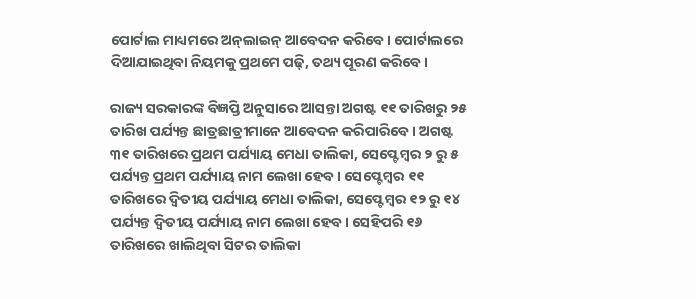ପୋର୍ଟାଲ ମାଧ୍ୟମରେ ଅନ୍‌ଲାଇନ୍‌ ଆବେଦନ କରିବେ। ପୋର୍ଟାଲରେ ଦିଆଯାଇଥିବା ନିୟମକୁ ପ୍ରଥମେ ପଢ଼ି, ତଥ୍ୟ ପୂରଣ କରିବେ।

ରାଜ୍ୟ ସରକାରଙ୍କ ବିଜ୍ଞପ୍ତି ଅନୁସାରେ ଆସନ୍ତା ଅଗଷ୍ଟ ୧୧ ତାରିଖରୁ ୨୫ ତାରିଖ ପର୍ଯ୍ୟନ୍ତ ଛାତ୍ରଛାତ୍ରୀମାନେ ଆବେଦନ କରିପାରିବେ। ଅଗଷ୍ଟ ୩୧ ତାରିଖରେ ପ୍ରଥମ ପର୍ଯ୍ୟାୟ ମେଧା ତାଲିକା, ସେପ୍ଟେମ୍ବର ୨ ରୁ ୫ ପର୍ଯ୍ୟନ୍ତ ପ୍ରଥମ ପର୍ଯ୍ୟାୟ ନାମ ଲେଖା ହେବ। ସେପ୍ଟେମ୍ବର ୧୧ ତାରିଖରେ ଦ୍ଵିତୀୟ ପର୍ଯ୍ୟାୟ ମେଧା ତାଲିକା, ସେପ୍ଟେମ୍ବର ୧୨ ରୁ ୧୪ ପର୍ଯ୍ୟନ୍ତ ଦ୍ଵିତୀୟ ପର୍ଯ୍ୟାୟ ନାମ ଲେଖା ହେବ। ସେହିପରି ୧୬ ତାରିଖରେ ଖାଲିଥିବା ସିଟର ତାଲିକା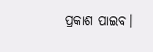ପ୍ରକାଶ ପାଇବ।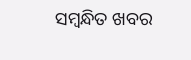ସମ୍ବନ୍ଧିତ ଖବର